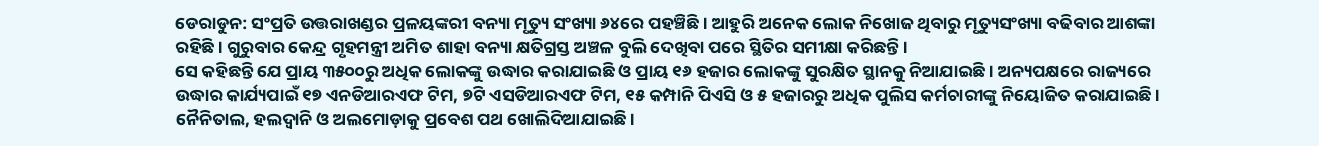ଡେରାଡୁନ: ସଂପ୍ରତି ଉତ୍ତରାଖଣ୍ଡର ପ୍ରଳୟଙ୍କରୀ ବନ୍ୟା ମୃତ୍ୟୁ ସଂଖ୍ୟା ୬୪ରେ ପହଞ୍ଚିଛି । ଆହୁରି ଅନେକ ଲୋକ ନିଖୋଜ ଥିବାରୁ ମୃତ୍ୟୁସଂଖ୍ୟା ବଢିବାର ଆଶଙ୍କା ରହିଛି । ଗୁରୁବାର କେନ୍ଦ୍ର ଗୃହମନ୍ତ୍ରୀ ଅମିତ ଶାହା ବନ୍ୟା କ୍ଷତିଗ୍ରସ୍ତ ଅଞ୍ଚଳ ବୁଲି ଦେଖିବା ପରେ ସ୍ଥିତିର ସମୀକ୍ଷା କରିଛନ୍ତି ।
ସେ କହିଛନ୍ତି ଯେ ପ୍ରାୟ ୩୫୦୦ରୁ ଅଧିକ ଲୋକଙ୍କୁ ଉଦ୍ଧାର କରାଯାଇଛି ଓ ପ୍ରାୟ ୧୬ ହଜାର ଲୋକଙ୍କୁ ସୁରକ୍ଷିତ ସ୍ଥାନକୁ ନିଆଯାଇଛି । ଅନ୍ୟପକ୍ଷରେ ରାଜ୍ୟରେ ଉଦ୍ଧାର କାର୍ଯ୍ୟପାଇଁ ୧୭ ଏନଡିଆରଏଫ ଟିମ, ୭ଟି ଏସଡିଆରଏଫ ଟିମ, ୧୫ କମ୍ପାନି ପିଏସି ଓ ୫ ହଜାରରୁ ଅଧିକ ପୁଲିସ କର୍ମଚାରୀଙ୍କୁ ନିୟୋଜିତ କରାଯାଇଛି । ନୈନିତାଲ, ହଲଦ୍ୱାନି ଓ ଅଲମୋଡ଼ାକୁ ପ୍ରବେଶ ପଥ ଖୋଲିଦିଆଯାଇଛି ।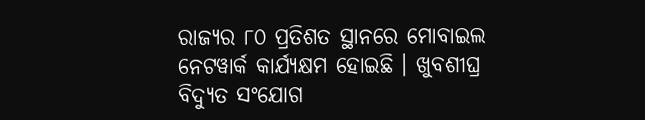ରାଜ୍ୟର ୮୦ ପ୍ରତିଶତ ସ୍ଥାନରେ ମୋବାଇଲ ନେଟୱାର୍କ କାର୍ଯ୍ୟକ୍ଷମ ହୋଇଛି । ଖୁବଶୀଘ୍ର ବିଦ୍ୟୁତ ସଂଯୋଗ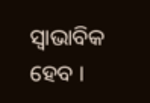ସ୍ୱାଭାବିକ ହେବ ।